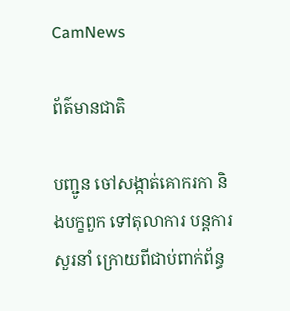CamNews

ព័ត៌មានជាតិ

បញ្ជូន ចៅសង្កាត់គោករកា និងបក្ខពួក ទៅតុលាការ បន្តការសួរនាំ ក្រោយពីជាប់ពាក់ព័ន្ធ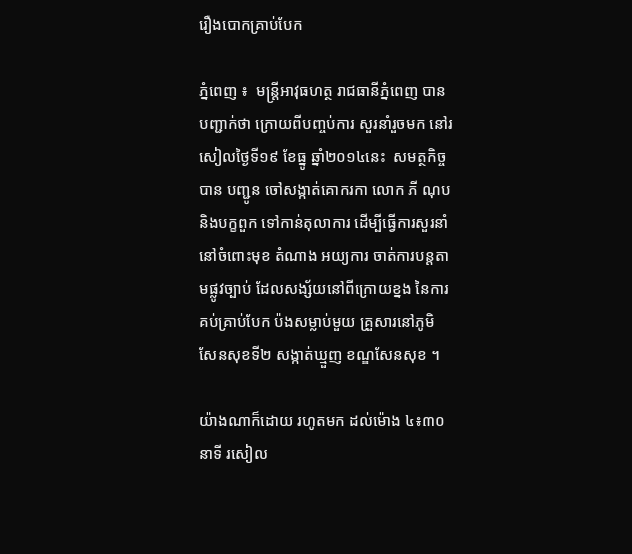រឿងបោកគ្រាប់បែក

ភ្នំពេញ ៖  មន្ដ្រីអាវុធហត្ថ រាជធានីភ្នំពេញ បានបញ្ជាក់ថា ក្រោយពីបញ្ចប់ការ សួរនាំរួចមក នៅរសៀលថ្ងៃទី១៩ ខែធ្នូ ឆ្នាំ២០១៤នេះ  សមត្ថកិច្ច បាន បញ្ជូន ចៅសង្កាត់គោករកា លោក ភី ណុប និងបក្ខពួក ទៅកាន់តុលាការ ដើម្បីធ្វើការសួរនាំ នៅចំពោះមុខ តំណាង អយ្យការ ចាត់ការបន្ដតាមផ្លូវច្បាប់ ដែលសង្ស័យនៅពីក្រោយខ្នង នៃការគប់គ្រាប់បែក ប៉ងសម្លាប់មួយ គ្រួសារនៅភូមិសែនសុខទី២ សង្កាត់ឃ្មួញ ខណ្ឌសែនសុខ ។

យ៉ាងណាក៏ដោយ រហូតមក ដល់ម៉ោង ៤៖៣០នាទី រសៀល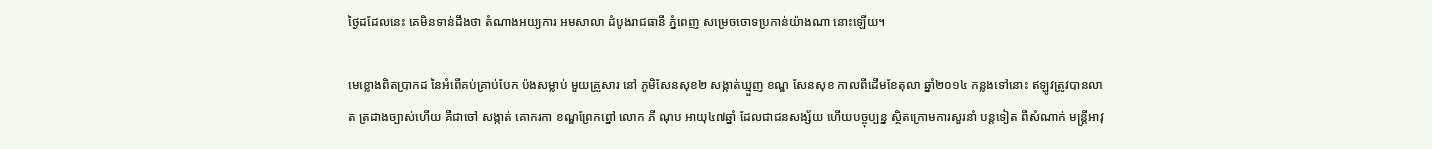ថ្ងៃដដែលនេះ គេមិនទាន់ដឹងថា តំណាងអយ្យការ អមសាលា ដំបូងរាជធានី ភ្នំពេញ សម្រេចចោទប្រកាន់យ៉ាងណា នោះឡើយ។

មេខ្លោងពិតប្រាកដ នៃអំពើគប់គ្រាប់បែក ប៉ងសម្លាប់ មួយគ្រួសារ នៅ ភូមិសែនសុខ២ សង្កាត់ឃ្មួញ ខណ្ឌ សែនសុខ កាលពីដើមខែតុលា ឆ្នាំ២០១៤ កន្លងទៅនោះ ឥឡូវត្រូវបានលាត ត្រដាងច្បាស់ហើយ គឺជាចៅ សង្កាត់ គោករកា ខណ្ឌព្រែកព្នៅ លោក ភី ណុប អាយុ៤៧ឆ្នាំ ដែលជាជនសង្ស័យ ហើយបច្ចុប្បន្ន ស្ថិតក្រោមការសួរនាំ បន្ដទៀត ពីសំណាក់ មន្ដ្រីអាវុ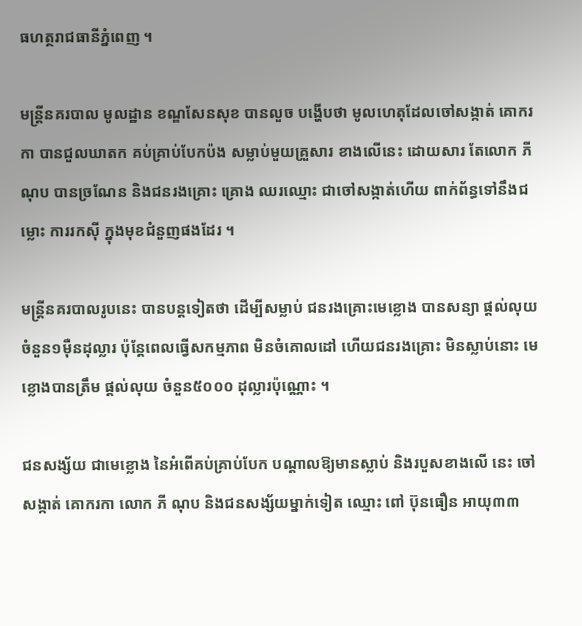ធហត្ថរាជធានីភ្នំពេញ ។

មន្ដ្រីនគរបាល មូលដ្ឋាន ខណ្ឌសែនសុខ បានលួច បង្ហើបថា មូលហេតុដែលចៅសង្កាត់ គោករកា បានជួលឃាតក គប់គ្រាប់បែកប៉ង សម្លាប់មួយគ្រួសារ ខាងលើនេះ ដោយសារ តែលោក ភី ណុប បានច្រណែន និងជនរងគ្រោះ គ្រោង ឈរឈ្មោះ ជាចៅសង្កាត់ហើយ ពាក់ព័ន្ធទៅនឹងជម្លោះ ការរកស៊ី ក្នុងមុខជំនួញផងដែរ ។

មន្ដ្រីនគរបាលរូបនេះ បានបន្ដទៀតថា ដើម្បីសម្លាប់ ជនរងគ្រោះមេខ្លោង បានសន្យា ផ្ដល់លុយ ចំនួន១ម៉ឺនដុល្លារ ប៉ុន្ដែពេលធ្វើសកម្មភាព មិនចំគោលដៅ ហើយជនរងគ្រោះ មិនស្លាប់នោះ មេខ្លោងបានត្រឹម ផ្ដល់លុយ ចំនួន៥០០០ ដុល្លារប៉ុណ្ណោះ ។

ជនសង្ស័យ ជាមេខ្លោង នៃអំពើគប់គ្រាប់បែក បណ្ដាលឱ្យមានស្លាប់ និងរបួសខាងលើ នេះ ចៅសង្កាត់ គោករកា លោក ភី ណុប និងជនសង្ស័យម្នាក់ទៀត ឈ្មោះ ពៅ ប៊ុនធឿន អាយុ៣៣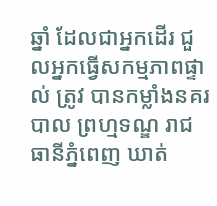ឆ្នាំ ដែលជាអ្នកដើរ ជួលអ្នកធ្វើសកម្មភាពផ្ទាល់ ត្រូវ បានកម្លាំងនគរបាល ព្រហ្មទណ្ឌ រាជធានីភ្នំពេញ ឃាត់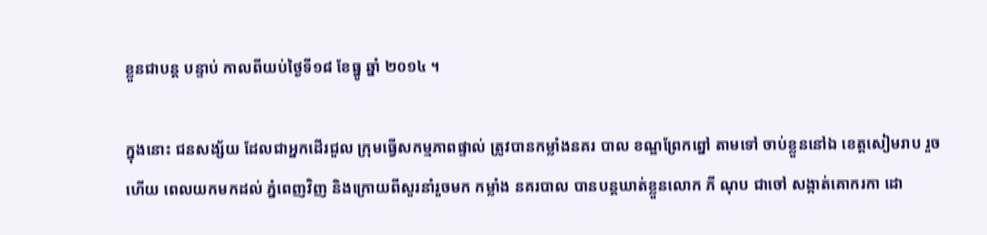ខ្លួនជាបន្ដ បន្ទាប់ កាលពីយប់ថ្ងៃទី១៨ ខែធ្នូ ឆ្នាំ ២០១៤ ។

ក្នុងនោះ ជនសង្ស័យ ដែលជាអ្នកដើរជួល ក្រុមធ្វើសកម្មភាពផ្ទាល់ ត្រូវបានកម្លាំងនគរ បាល ខណ្ឌព្រែកព្នៅ តាមទៅ ចាប់ខ្លួននៅឯ ខេត្ដសៀមរាប រួចហើយ ពេលយកមកដល់ ភ្នំពេញវិញ និងក្រោយពីសួរនាំរួចមក កម្លាំង នគរបាល បានបន្ដឃាត់ខ្លួនលោក ភី ណុប ជាចៅ សង្កាត់គោករកា ដោ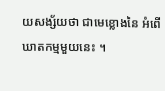យសង្ស័យថា ជាមេខ្លោងនៃ អំពើឃាតកម្មមួយនេះ ។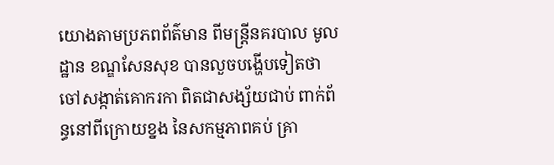យោងតាមប្រភពព័ត៌មាន ពីមន្ដ្រីនគរបាល មូលដ្ឋាន ខណ្ឌសែនសុខ បានលួចបង្ហើបទៀតថា ចៅសង្កាត់គោករកា ពិតជាសង្ស័យជាប់ ពាក់ព័ន្ធនៅពីក្រោយខ្នង នៃសកម្មភាពគប់ គ្រា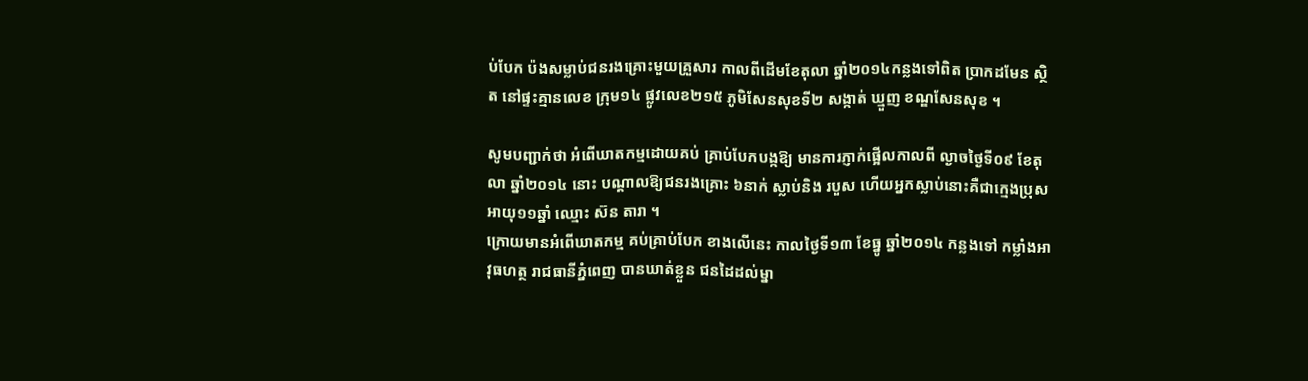ប់បែក ប៉ងសម្លាប់ជនរងគ្រោះមួយគ្រួសារ កាលពីដើមខែតុលា ឆ្នាំ២០១៤កន្លងទៅពិត ប្រាកដមែន ស្ថិត នៅផ្ទះគ្មានលេខ ក្រុម១៤ ផ្លូវលេខ២១៥ ភូមិសែនសុខទី២ សង្កាត់ ឃ្មួញ ខណ្ឌសែនសុខ ។

សូមបញ្ជាក់ថា អំពើឃាតកម្មដោយគប់ គ្រាប់បែកបង្កឱ្យ មានការភ្ញាក់ផ្អើលកាលពី ល្ងាចថ្ងៃទី០៩ ខែតុលា ឆ្នាំ២០១៤ នោះ បណ្ដាលឱ្យជនរងគ្រោះ ៦នាក់ ស្លាប់និង របួស ហើយអ្នកស្លាប់នោះគឺជាក្មេងប្រុស អាយុ១១ឆ្នាំ ឈ្មោះ ស៊ន តារា ។
ក្រោយមានអំពើឃាតកម្ម គប់គ្រាប់បែក ខាងលើនេះ កាលថ្ងៃទី១៣ ខែធ្នូ ឆ្នាំ២០១៤ កន្លងទៅ កម្លាំងអាវុធហត្ថ រាជធានីភ្នំពេញ បានឃាត់ខ្លួន ជនដៃដល់ម្នា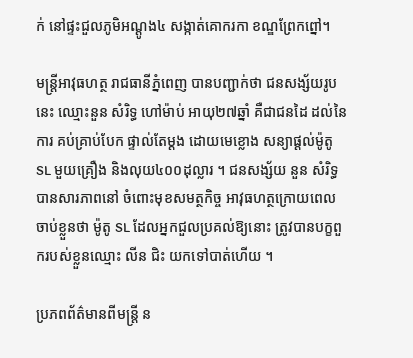ក់ នៅផ្ទះជួលភូមិអណ្ដូង៤ សង្កាត់គោករកា ខណ្ឌព្រែកព្នៅ។

មន្ដ្រីអាវុធហត្ថ រាជធានីភ្នំពេញ បានបញ្ជាក់ថា ជនសង្ស័យរូបនេះ ឈ្មោះនួន សំរិទ្ធ ហៅម៉ាប់ អាយុ២៧ឆ្នាំ គឺជាជនដៃ ដល់នៃការ គប់គ្រាប់បែក ផ្ទាល់តែម្ដង ដោយមេខ្លោង សន្យាផ្ដល់ម៉ូតូ SL មួយគ្រឿង និងលុយ៤០០ដុល្លារ ។ ជនសង្ស័យ នួន សំរិទ្ធ បានសារភាពនៅ ចំពោះមុខសមត្ថកិច្ច អាវុធហត្ថក្រោយពេល ចាប់ខ្លួនថា ម៉ូតូ SL ដែលអ្នកជួលប្រគល់ឱ្យនោះ ត្រូវបានបក្ខពួករបស់ខ្លួនឈ្មោះ លីន ជិះ យកទៅបាត់ហើយ ។

ប្រភពព័ត៌មានពីមន្ដ្រី ន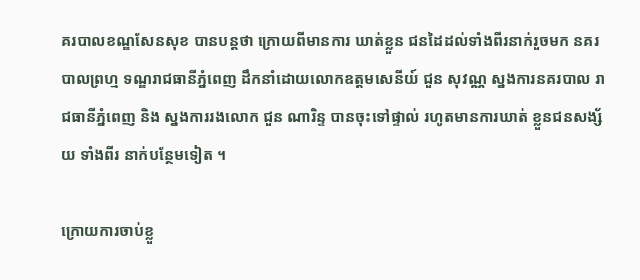គរបាលខណ្ឌសែនសុខ បានបន្ដថា ក្រោយពីមានការ ឃាត់ខ្លួន ជនដៃដល់ទាំងពីរនាក់រួចមក នគរបាលព្រហ្ម ទណ្ឌរាជធានីភ្នំពេញ ដឹកនាំដោយលោកឧត្ដមសេនីយ៍ ជួន សុវណ្ណ ស្នងការនគរបាល រាជធានីភ្នំពេញ និង ស្នងការរងលោក ជួន ណារិន្ទ បានចុះទៅផ្ទាល់ រហូតមានការឃាត់ ខ្លួនជនសង្ស័យ ទាំងពីរ នាក់បន្ថែមទៀត ។

ក្រោយការចាប់ខ្លួ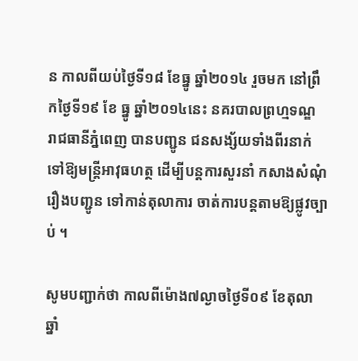ន កាលពីយប់ថ្ងៃទី១៨ ខែធ្នូ ឆ្នាំ២០១៤ រួចមក នៅព្រឹកថ្ងៃទី១៩ ខែ ធ្នូ ឆ្នាំ២០១៤នេះ នគរបាលព្រហ្មទណ្ឌ រាជធានីភ្នំពេញ បានបញ្ជូន ជនសង្ស័យទាំងពីរនាក់ ទៅឱ្យមន្ដ្រីអាវុធហត្ថ ដើម្បីបន្ដការសួរនាំ កសាងសំណុំ រឿងបញ្ជូន ទៅកាន់តុលាការ ចាត់ការបន្ដតាមឱ្យផ្លូវច្បាប់ ។

សូមបញ្ជាក់ថា កាលពីម៉ោង៧ល្ងាចថ្ងៃទី០៩ ខែតុលា ឆ្នាំ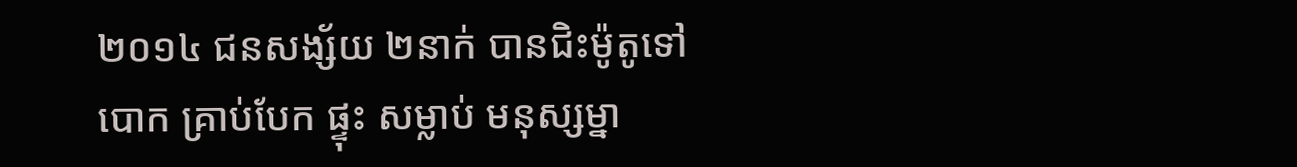២០១៤ ជនសង្ស័យ ២នាក់ បានជិះម៉ូតូទៅបោក គ្រាប់បែក ផ្ទុះ សម្លាប់ មនុស្សម្នា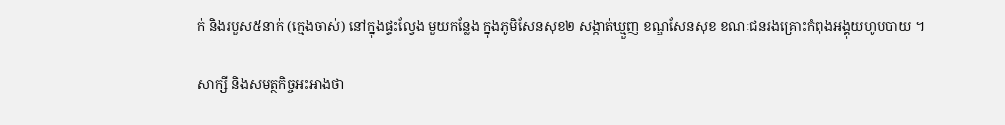ក់ និងរបួស៥នាក់ (ក្មេងចាស់) នៅក្នុងផ្ទះល្វែង មួយកន្លែង ក្នុងភូមិសែនសុខ២ សង្កាត់ឃ្មួញ ខណ្ឌសែនសុខ ខណៈជនរងគ្រោះកំពុងអង្គុយហូបបាយ ។

សាក្សី និងសមត្ថកិច្ចអះអាងថា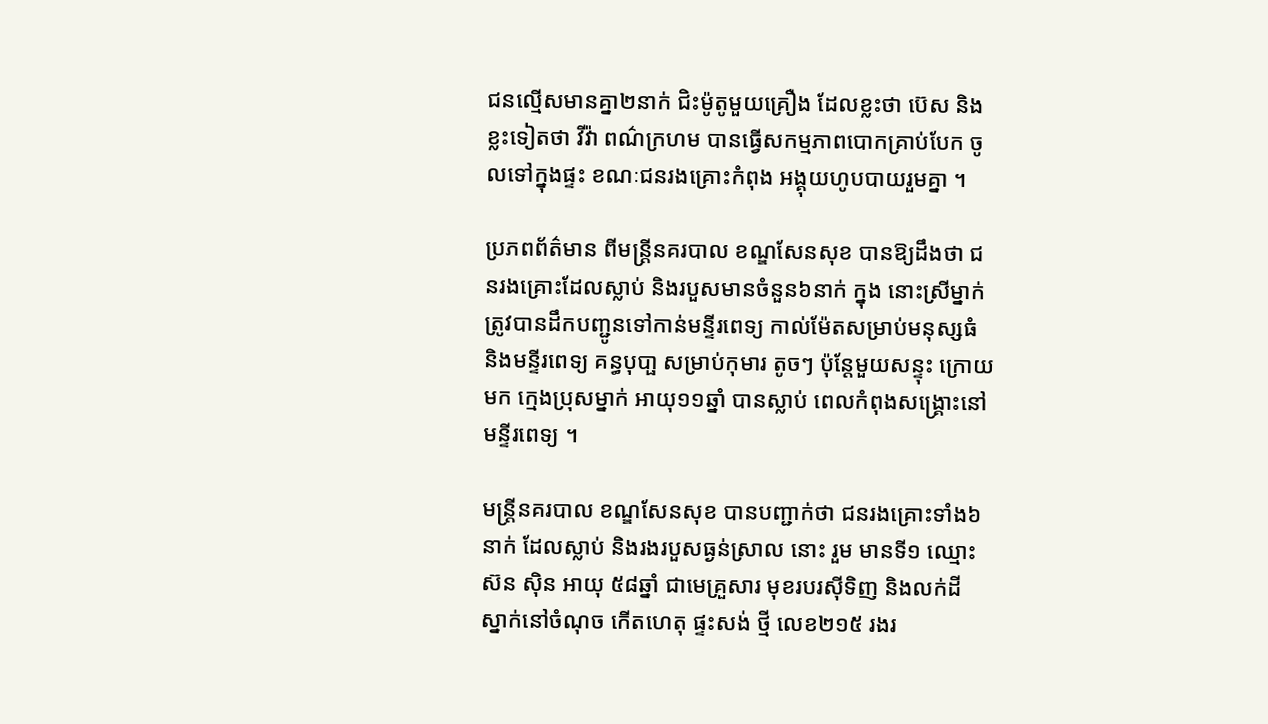ជនល្មើសមានគ្នា២នាក់ ជិះម៉ូតូមួយគ្រឿង ដែលខ្លះថា ប៊េស និងខ្លះទៀតថា វីវ៉ា ពណ៌ក្រហម បានធ្វើសកម្មភាពបោកគ្រាប់បែក ចូលទៅក្នុងផ្ទះ ខណៈជនរងគ្រោះកំពុង អង្គុយហូបបាយរួមគ្នា ។

ប្រភពព័ត៌មាន ពីមន្ដ្រីនគរបាល ខណ្ឌសែនសុខ បានឱ្យដឹងថា ជនរងគ្រោះដែលស្លាប់ និងរបួសមានចំនួន៦នាក់ ក្នុង នោះស្រីម្នាក់ ត្រូវបានដឹកបញ្ជូនទៅកាន់មន្ទីរពេទ្យ កាល់ម៉ែតសម្រាប់មនុស្សធំ និងមន្ទីរពេទ្យ គន្ធបុបា្ផ សម្រាប់កុមារ តូចៗ ប៉ុន្ដែមួយសន្ទុះ ក្រោយមក ក្មេងប្រុសម្នាក់ អាយុ១១ឆ្នាំ បានស្លាប់ ពេលកំពុងសង្គ្រោះនៅមន្ទីរពេទ្យ ។

មន្ដ្រីនគរបាល ខណ្ឌសែនសុខ បានបញ្ជាក់ថា ជនរងគ្រោះទាំង៦នាក់ ដែលស្លាប់ និងរងរបួសធ្ងន់ស្រាល នោះ រួម មានទី១ ឈ្មោះ ស៊ន ស៊ិន អាយុ ៥៨ឆ្នាំ ជាមេគ្រួសារ មុខរបរស៊ីទិញ និងលក់ដី ស្នាក់នៅចំណុច កើតហេតុ ផ្ទះសង់ ថ្មី លេខ២១៥ រងរ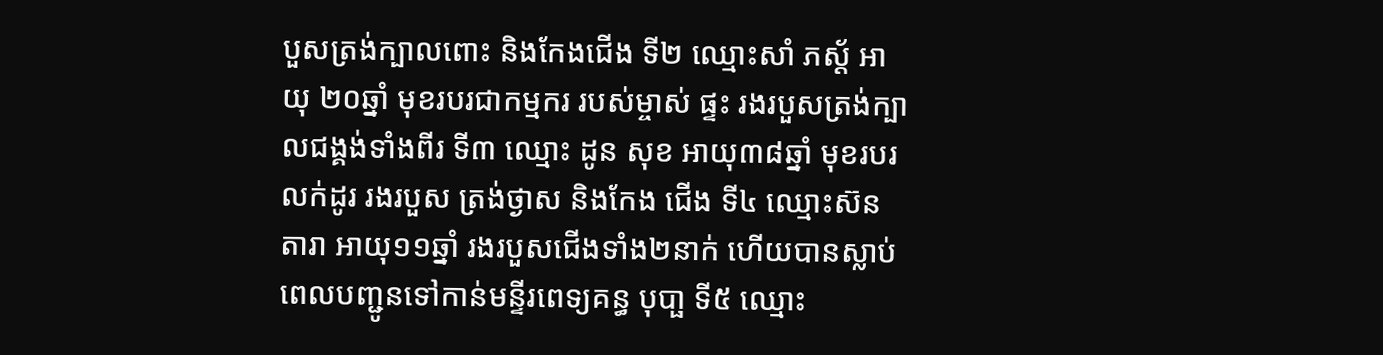បួសត្រង់ក្បាលពោះ និងកែងជើង ទី២ ឈ្មោះសាំ ភស្ដ័ អាយុ ២០ឆ្នាំ មុខរបរជាកម្មករ របស់ម្ចាស់ ផ្ទះ រងរបួសត្រង់ក្បាលជង្គង់ទាំងពីរ ទី៣ ឈ្មោះ ដូន សុខ អាយុ៣៨ឆ្នាំ មុខរបរលក់ដូរ រងរបួស ត្រង់ថ្ងាស និងកែង ជើង ទី៤ ឈ្មោះស៊ន តារា អាយុ១១ឆ្នាំ រងរបួសជើងទាំង២នាក់ ហើយបានស្លាប់ពេលបញ្ជូនទៅកាន់មន្ទីរពេទ្យគន្ធ បុបា្ផ ទី៥ ឈ្មោះ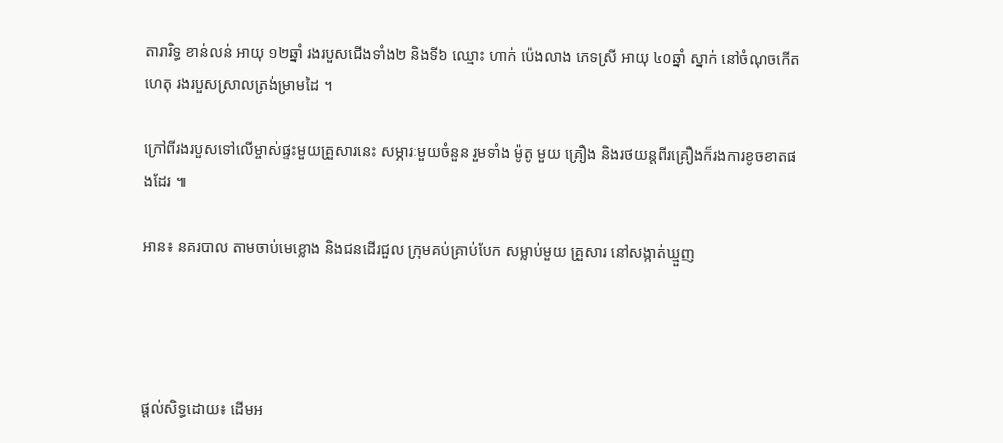តារារិទ្ធ ខាន់លន់ អាយុ ១២ឆ្នាំ រងរបួសជើងទាំង២ និងទី៦ ឈ្មោះ ហាក់ ប៉េងលាង ភេទស្រី អាយុ ៤០ឆ្នាំ ស្នាក់ នៅចំណុចកើតហេតុ រងរបួសស្រាលត្រង់ម្រាមដៃ ។

ក្រៅពីរងរបួសទៅលើម្ចាស់ផ្ទះមួយគ្រួសារនេះ សម្ភារៈមួយចំនួន រួមទាំង ម៉ូតូ មួយ គ្រឿង និងរថយន្ដពីរគ្រឿងក៏រងការខូចខាតផងដែរ ៕

អាន៖ នគរបាល តាមចាប់មេខ្លោង និងជនដើរជួល ក្រុមគប់គ្រាប់បែក សម្លាប់មួយ គ្រួសារ នៅសង្កាត់ឃ្មួញ




ផ្ដល់សិទ្ធដោយ៖ ដើមអ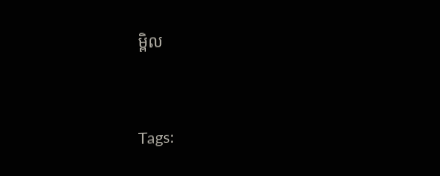ម្ពិល


Tags: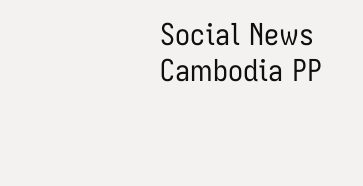Social News Cambodia PP